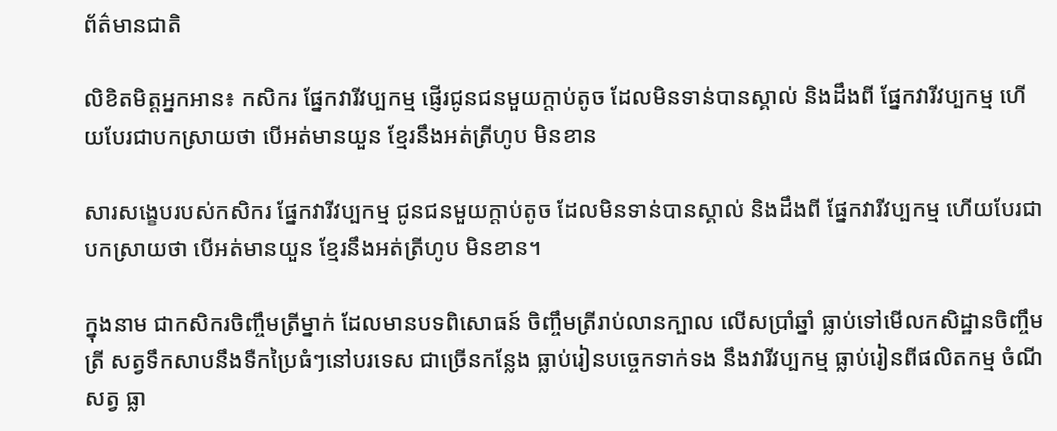ព័ត៌មានជាតិ

លិខិតមិត្តអ្នកអាន៖ កសិករ ផ្នែកវារីវប្បកម្ម ផ្ញើរជូនជនមួយក្ដាប់តូច ដែលមិនទាន់បានស្គាល់ និងដឹងពី ផ្នែកវារីវប្បកម្ម ហើយបែរជាបកស្រាយថា បើអត់មានយួន ខ្មែរនឹងអត់ត្រីហូប មិនខាន

សារសង្ខេបរបស់កសិករ ផ្នែកវារីវប្បកម្ម ជូនជនមួយក្ដាប់តូច ដែលមិនទាន់បានស្គាល់ និងដឹងពី ផ្នែកវារីវប្បកម្ម ហើយបែរជាបកស្រាយថា បើអត់មានយួន ខ្មែរនឹងអត់ត្រីហូប មិនខាន។

ក្នុងនាម ជាកសិករចិញ្ចឹមត្រីម្នាក់ ដែលមានបទពិសោធន៍ ចិញ្ចឹមត្រីរាប់លានក្បាល លើសប្រាំឆ្នាំ ធ្លាប់ទៅមើលកសិដ្ឋានចិញ្ចឹមត្រី សត្វទឹកសាបនឹងទឺកប្រៃធំៗនៅបរទេស ជាច្រើនកន្លែង ធ្លាប់រៀនបច្ចេកទាក់ទង នឹងវារីវប្បកម្ម ធ្លាប់រៀនពីផលិតកម្ម ចំណីសត្វ ធ្លា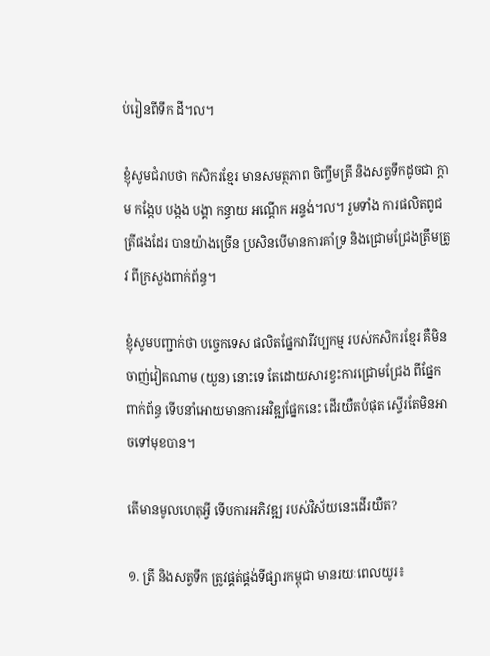ប់រៀនពីទឹក ដី។ល។

ខ្ញុំសូមជំរាបថា កសិករខ្មែរ មានសមត្ថភាព ចិញ្ចឹមត្រី និងសត្វទឹកដូចជា ក្តាម កង្កែប បង្កង បង្គា កន្ធាយ អណ្ដើក អន្ទង់។ល។ រួមទាំង ការផលិតពូជត្រីផងដែរ បានយ៉ាងច្រើន ប្រសិនបើមានការគាំទ្រ និងជ្រោមជ្រែងត្រឹមត្រូវ ពីក្រសួងពាក់ព័ន្ធ។

ខ្ញុំសូមបញ្ជាក់ថា បច្ចេកទេស ផលិតផ្នែកវារីវប្បកម្ម របស់កសិករខ្មែរ គឺមិនចាញ់វៀតណាម (យួន) នោះទេ តែដោយសារខ្វះការជ្រោមជ្រែង ពីផ្នែកពាក់ព័ន្ធ ទើបនាំអោយមានការអវិឌ្ឍផ្នែកនេះ ដើរយឺតបំផុត ស្ទើរតែមិនអាចទៅមុខបាន។

តើមានមូលហេតុអ្វី ទើបការអភិវឌ្ឍ របស់វិស័យនេះដើរយឺត?

១. ត្រី និងសត្វទឹក ត្រូវផ្គត់ផ្គង់ទីផ្សារកម្ពុជា មានរយៈពេលយូរ៖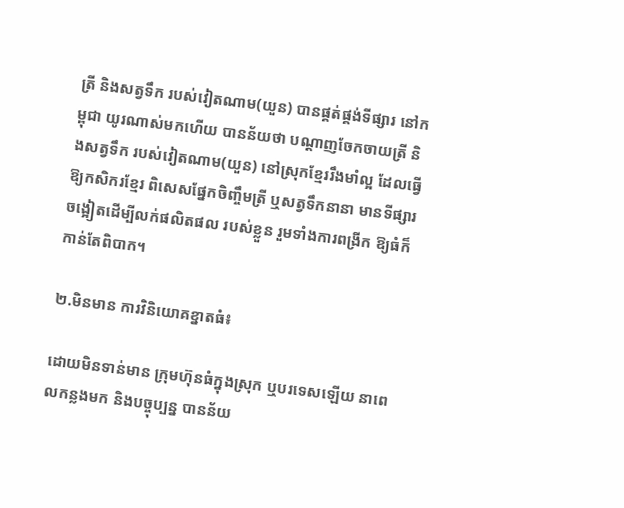ត្រី និងសត្វទឹក របស់វៀតណាម(យួន) បានផ្គត់ផ្គង់ទីផ្សារ នៅកម្ពុជា យូរណាស់មកហើយ បានន័យថា បណ្តាញចែកចាយត្រី និងសត្វទឹក របស់វៀតណាម(យួន) នៅស្រុកខ្មែររឹងមាំល្អ ដែលធ្វើឱ្យកសិករខ្មែរ ពិសេសផ្នែកចិញ្ចឹមត្រី ឬសត្វទឹកនានា មានទីផ្សារចង្អៀតដើម្បីលក់ផលិតផល របស់ខ្លួន រួមទាំងការពង្រីក ឱ្យធំក៏កាន់តែពិបាក។

២.មិនមាន ការវិនិយោគខ្នាតធំ៖

ដោយមិនទាន់មាន ក្រុមហ៊ុនធំក្នុងស្រុក ឬបរទេសឡើយ នាពេលកន្លងមក និងបច្ចុប្បន្ន បានន័យ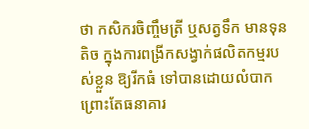ថា កសិករចិញ្ចឹមត្រី ឬសត្វទឹក មានទុនតិច ក្នុងការពង្រីកសង្វាក់ផលិតកម្មរបស់ខ្លួន ឱ្យរីកធំ ទៅបានដោយលំបាក ព្រោះតែធនាគារ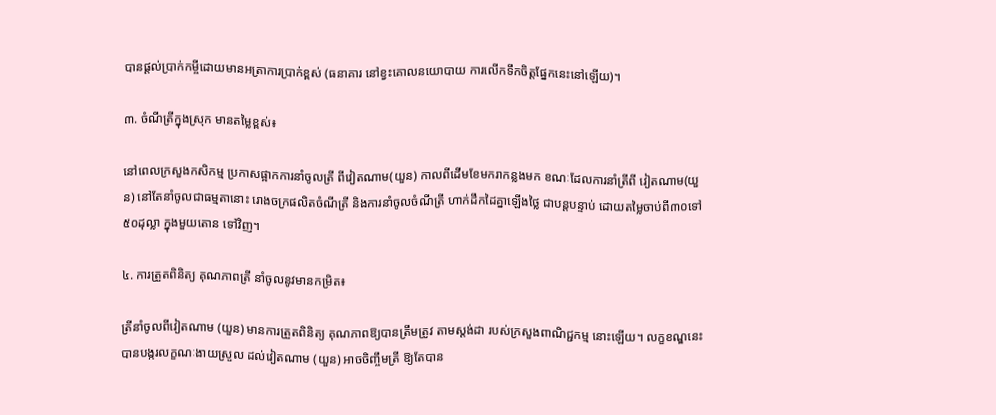បានផ្តល់ប្រាក់កម្ចីដោយមានអត្រាការប្រាក់ខ្ពស់ (ធនាគារ នៅខ្វះគោលនយោបាយ ការលើកទឹកចិត្តផ្នែកនេះនៅឡើយ)។

៣. ចំណីត្រីក្នុងស្រុក មានតម្លៃខ្ពស់៖

នៅពេលក្រសួងកសិកម្ម ប្រកាសផ្អាកការនាំចូលត្រី ពីវៀតណាម(យួន) កាលពីដើមខែមករាកន្លងមក ខណៈដែលការនាំត្រីពី វៀតណាម(យួន) នៅតែនាំចូលជាធម្មតានោះ រោងចក្រផលិតចំណីត្រី និងការនាំចូលចំណីត្រី ហាក់ដឹកដៃគ្នាឡើងថ្លៃ ជាបន្តបន្ទាប់ ដោយតម្លៃចាប់ពី៣០ទៅ៥០ដុល្លា ក្នុងមួយតោន ទៅវិញ។

៤. ការត្រួតពិនិត្យ គុណភាពត្រី នាំចូលនូវមានកម្រិត៖

ត្រីនាំចូលពីវៀតណាម (យួន) មានការត្រួតពិនិត្យ គុណភាពឱ្យបានត្រឹមត្រូវ តាមស្ដង់ដា របស់ក្រសួងពាណិជ្ជកម្ម នោះឡើយ។ លក្ខខណ្ឌនេះ បានបង្ករលក្ខណៈងាយស្រួល ដល់វៀតណាម (យួន) អាចចិញ្ចឹមត្រី ឱ្យតែបាន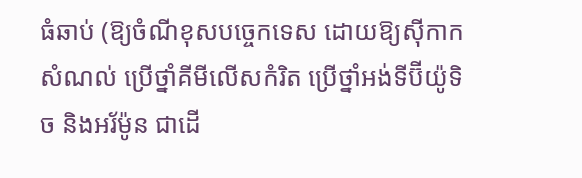ធំឆាប់ (ឱ្យចំណីខុសបច្ចេកទេស ដោយឱ្យស៊ីកាកសំណល់ ប្រើថ្នាំគីមីលើសកំរិត ប្រើថ្នាំអង់ទីប៊ីយ៉ូទិច និងអរ័ម៉ូន ជាដើ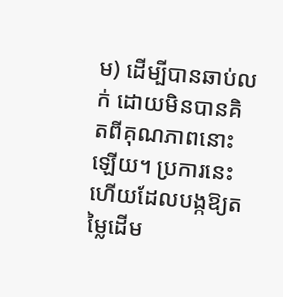ម) ដើម្បីបានឆាប់លក់ ដោយមិនបានគិតពីគុណភាពនោះឡើយ។ ប្រការនេះ ហើយដែលបង្កឱ្យតម្លៃដើម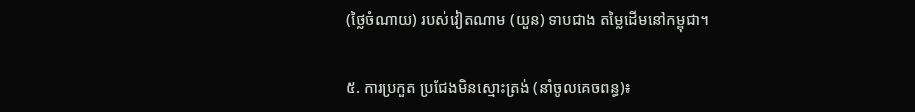(ថ្លៃចំណាយ) របស់វៀតណាម (យួន) ទាបជាង តម្លៃដើមនៅកម្ពុជា។

៥. ការប្រកួត ប្រជែងមិនស្មោះត្រង់ (នាំចូលគេចពន្ធ)៖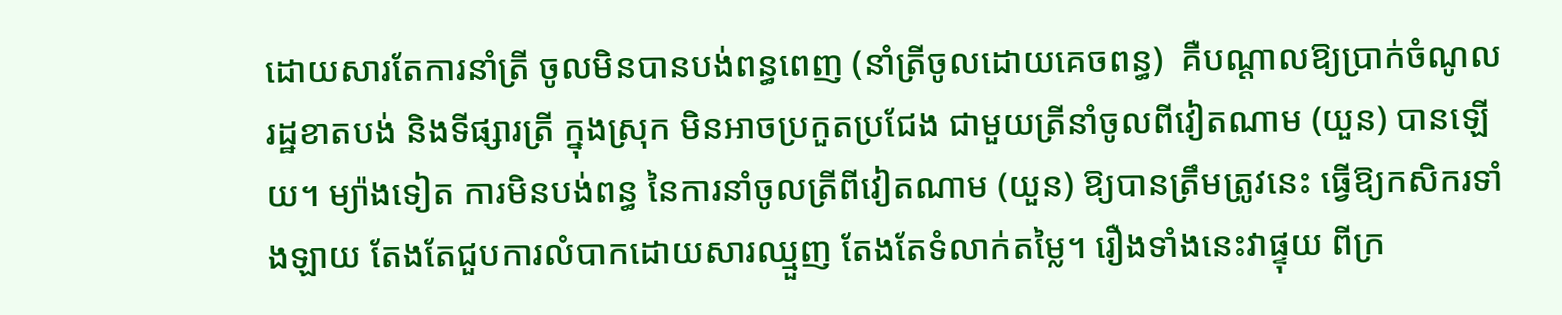ដោយសារតែការនាំត្រី ចូលមិនបានបង់ពន្ធពេញ (នាំត្រីចូលដោយគេចពន្ធ)  គឺបណ្ដាលឱ្យប្រាក់ចំណូល រដ្ឋខាតបង់ និងទីផ្សារត្រី ក្នុងស្រុក មិនអាចប្រកួតប្រជែង ជាមួយត្រីនាំចូលពីវៀតណាម (យួន) បានឡើយ។ ម្យ៉ាងទៀត ការមិនបង់ពន្ធ នៃការនាំចូលត្រីពីវៀតណាម (យួន) ឱ្យបានត្រឹមត្រូវនេះ ធ្វើឱ្យកសិករទាំងឡាយ តែងតែជួបការលំបាកដោយសារឈ្មួញ តែងតែទំលាក់តម្លៃ។ រឿងទាំងនេះវាផ្ទុយ ពីក្រ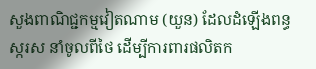សួងពាណិជ្ជកម្មវៀតណាម (យួន) ដែលដំឡើងពន្ធស្ករស នាំចូលពីថៃ ដើម្បីការពារផលិតក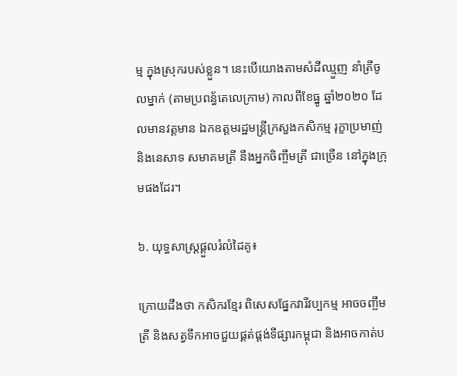ម្ម ក្នុងស្រុករបស់ខ្លួន។ នេះបើយោងតាមសំដីឈ្មួញ នាំត្រីចូលម្នាក់ (តាមប្រពន្ធ័តេលេក្រាម) កាលពីខែធ្នូ ឆ្នាំ២០២០ ដែលមានវត្តមាន ឯកឧត្តមរដ្ឋមន្ត្រីក្រសួងកសិកម្ម រុក្ខាប្រមាញ់ និងនេសាទ សមាគមត្រី នឹងអ្នកចិញ្ចឹមត្រី ជាច្រើន នៅក្នុងក្រុមផងដែរ។

៦. យុទ្ធសាស្ត្រផ្តួលរំលំដៃគូ៖

ក្រោយដឹងថា កសិករខ្មែរ ពិសេសផ្នែកវារីវប្បកម្ម អាចចញ្ចឹមត្រី និងសត្វទឹកអាចជួយផ្គត់ផ្តង់ទីផ្សារកម្ពុជា និងអាចកាត់ប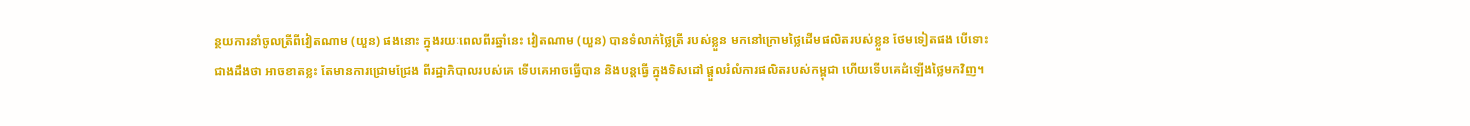ន្ថយការនាំចូលត្រីពីវៀតណាម (យួន) ផងនោះ ក្នុងរយៈពេលពីរឆ្នាំនេះ វៀតណាម (យួន) បានទំលាក់ថ្លៃត្រី របស់ខ្លួន មកនៅក្រោមថ្លៃដើមផលិតរបស់ខ្លួន ថែមទៀតផង បើទោះជាងដឹងថា អាចខាតខ្លះ តែមានការជ្រោមជ្រែង ពីរដ្ឋាភិបាលរបស់គេ ទើបគេអាចធ្វើបាន និងបន្តធ្វើ ក្នុងទិសដៅ ផ្តួលរំលំការផលិតរបស់កម្ពុជា ហើយទើបគេដំឡើងថ្លៃមកវិញ។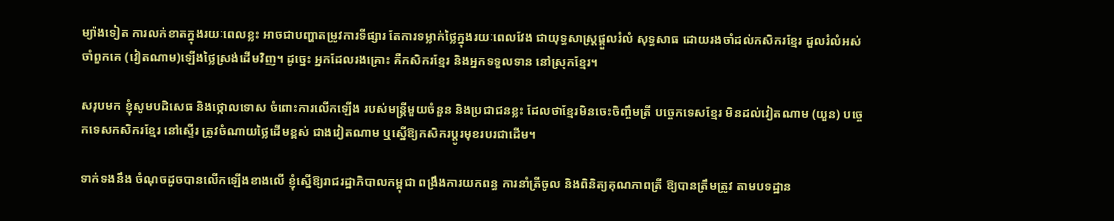ម្យ៉ាងទៀត ការលក់ខាតក្នុងរយៈពេលខ្លះ អាចជាបញ្ហាតម្រូវការទីផ្សារ តែការទម្លាក់ថ្លៃក្នុងរយៈពេលវែង ជាយុទ្ធសាស្ត្រផ្តួលរំលំ សុទ្ធសាធ ដោយរងចាំដល់កសិករខ្មែរ ដួលរំលំអស់ ចាំពួកគេ (វៀតណាម)ឡើងថ្លៃស្រង់ដើមវិញ។ ដូច្នេះ អ្នកដែលរងគ្រោះ គឺកសិករខ្មែរ និងអ្នកទទួលទាន នៅស្រុកខ្មែរ។

សរុបមក ខ្ញុំសូមបដិសេធ និងថ្កោលទោស ចំពោះការលើកឡើង របស់មន្ត្រីមួយចំនួន និងប្រជាជនខ្លះ ដែលថាខ្មែរមិនចេះចិញ្ចឹមត្រី បច្ចេកទេសខ្មែរ មិនដល់វៀតណាម (យួន) បច្ចេកទេសកសិករខ្មែរ នៅស្ទើរ ត្រូវចំណាយថ្លៃដើមខ្ពស់ ជាងវៀតណាម ឬស្នើឱ្យកសិករប្តូរមុខរបរជាដើម។

ទាក់ទងនឹង ចំណុចដូចបានលើកឡើងខាងលើ ខ្ញុំស្នើឱ្យរាជរដ្ឋាភិបាលកម្ពុជា ពង្រឹងការយកពន្ធ ការនាំត្រីចូល និងពិនិត្យគុណភាពត្រី ឱ្យបានត្រឹមត្រូវ តាមបទដ្ឋាន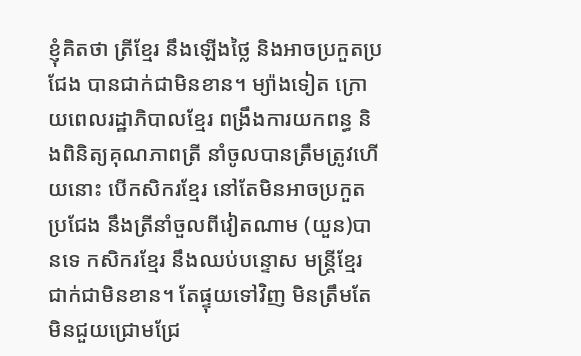ខ្ញុំគិតថា ត្រីខ្មែរ នឹងឡើងថ្លៃ និងអាចប្រកួតប្រជែង បានជាក់ជាមិនខាន។ ម្យ៉ាងទៀត ក្រោយពេលរដ្ឋាភិបាលខ្មែរ ពង្រឹងការយកពន្ធ និងពិនិត្យគុណភាពត្រី នាំចូលបានត្រឹមត្រូវហើយនោះ បើកសិករខ្មែរ នៅតែមិនអាចប្រកួតប្រជែង នឹងត្រីនាំចួលពីវៀតណាម (យួន)បានទេ កសិករខ្មែរ នឹងឈប់បន្ទោស មន្ត្រីខ្មែរ ជាក់ជាមិនខាន។ តែផ្ទុយទៅវិញ មិនត្រឹមតែមិនជួយជ្រោមជ្រែ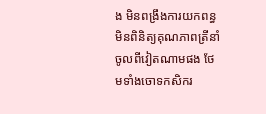ង មិនពង្រឹងការយកពន្ធ មិនពិនិត្យគុណភាពត្រីនាំចូលពីវៀតណាមផង ថែមទាំងចោទកសិករ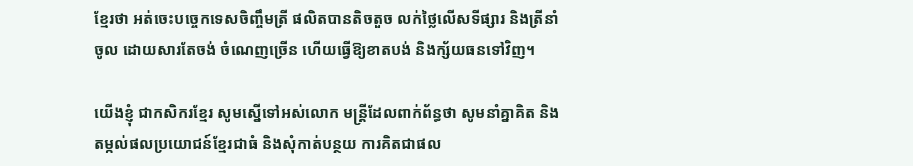ខ្មែរថា អត់ចេះបច្ចេកទេសចិញ្ចឹមត្រី ផលិតបានតិចតួច លក់ថ្លៃលើសទីផ្សារ និងត្រីនាំចូល ដោយសារតែចង់ ចំណេញច្រើន ហើយធ្វើឱ្យខាតបង់ និងក្ស័យធនទៅវិញ។

យើងខ្ញុំ ជាកសិករខ្មែរ សូមស្នើទៅអស់លោក មន្ត្រីដែលពាក់ព័ន្ធថា សូមនាំគ្នាគិត និងតម្កល់ផលប្រយោជន៍ខ្មែរជាធំ និងសុំកាត់បន្ថយ ការគិតជាផល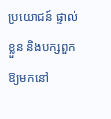ប្រយោជន៍ ផ្ទាល់ខ្លួន និងបក្សពួកឱ្យមកនៅ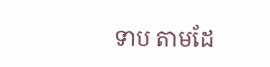ទាប តាមដែ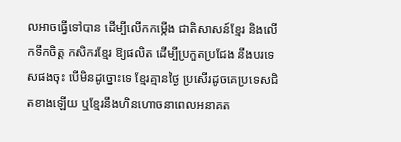លអាចធ្វើទៅបាន ដើម្បីលើកកម្កើង ជាតិសាសន៍ខ្មែរ និងលើកទឹកចិត្ត កសិករខ្មែរ ឱ្យផលិត ដើម្បីប្រកួតប្រជែង នឹងបរទេសផងចុះ បើមិនដូច្នោះទេ ខ្មែរគ្មានថ្ងៃ ប្រសើរដូចគេប្រទេសជិតខាងឡើយ ឬខ្មែរនឹងហិនហោចនាពេលអនាគត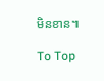មិនខាន៕

To Top